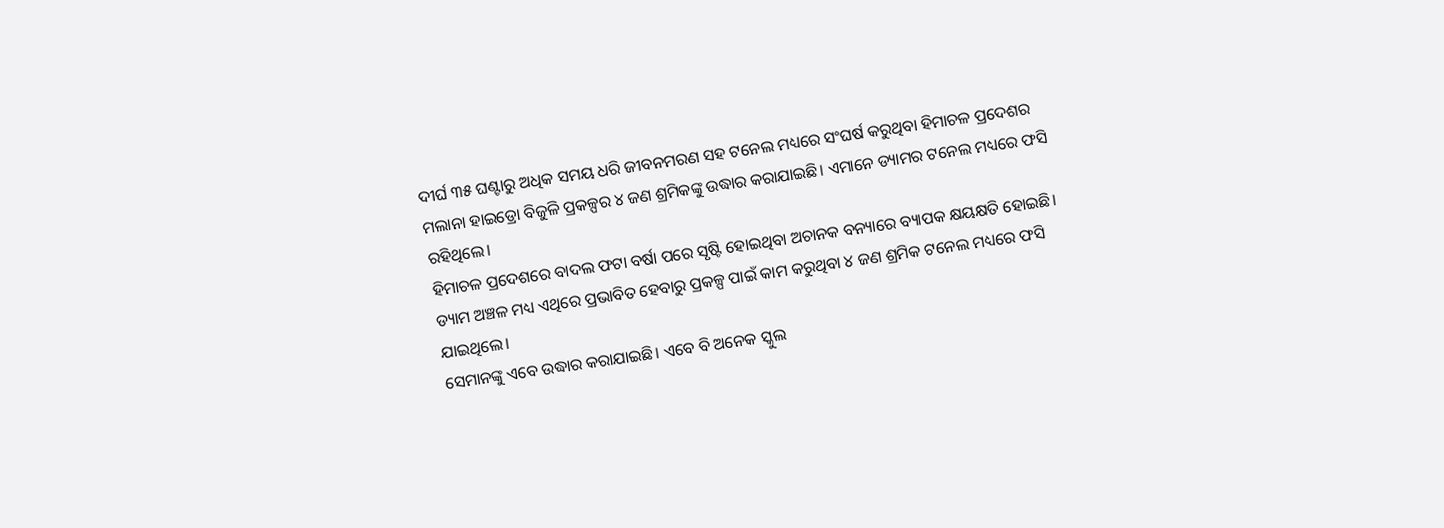ଦୀର୍ଘ ୩୫ ଘଣ୍ଟାରୁ ଅଧିକ ସମୟ ଧରି ଜୀବନମରଣ ସହ ଟନେଲ ମଧ୍ୟରେ ସଂଘର୍ଷ କରୁଥିବା ହିମାଚଳ ପ୍ରଦେଶର ମଲାନା ହାଇଡ୍ରୋ ବିଜୁଳି ପ୍ରକଳ୍ପର ୪ ଜଣ ଶ୍ରମିକଙ୍କୁ ଉଦ୍ଧାର କରାଯାଇଛି। ଏମାନେ ଡ୍ୟାମର ଟନେଲ ମଧ୍ୟରେ ଫସି ରହିଥିଲେ।
ହିମାଚଳ ପ୍ରଦେଶରେ ବାଦଲ ଫଟା ବର୍ଷା ପରେ ସୃଷ୍ଟି ହୋଇଥିବା ଅଚାନକ ବନ୍ୟାରେ ବ୍ୟାପକ କ୍ଷୟକ୍ଷତି ହୋଇଛି। ଡ୍ୟାମ ଅଞ୍ଚଳ ମଧ୍ୟ ଏଥିରେ ପ୍ରଭାବିତ ହେବାରୁ ପ୍ରକଳ୍ପ ପାଇଁ କାମ କରୁଥିବା ୪ ଜଣ ଶ୍ରମିକ ଟନେଲ ମଧ୍ୟରେ ଫସି ଯାଇଥିଲେ।
ସେମାନଙ୍କୁ ଏବେ ଉଦ୍ଧାର କରାଯାଇଛି। ଏବେ ବି ଅନେକ ସ୍କୁଲ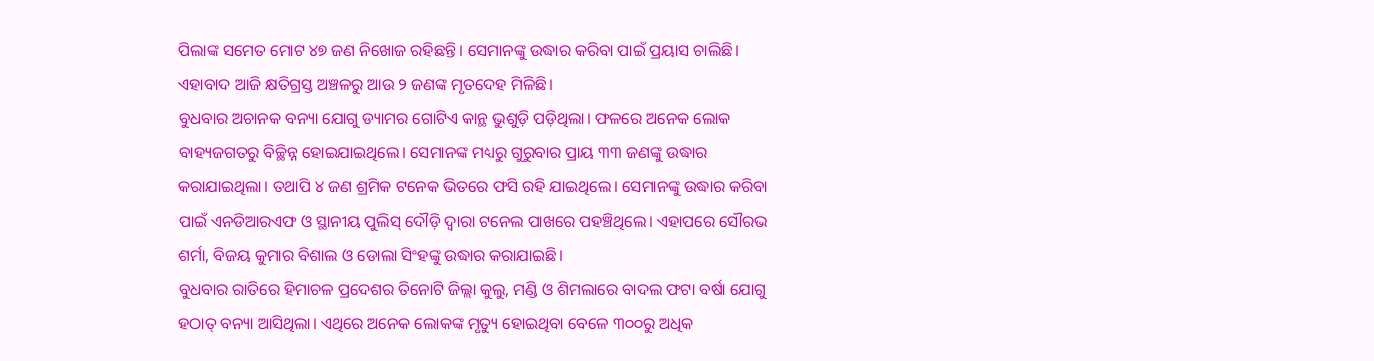ପିଲାଙ୍କ ସମେତ ମୋଟ ୪୭ ଜଣ ନିଖୋଜ ରହିଛନ୍ତି। ସେମାନଙ୍କୁ ଉଦ୍ଧାର କରିବା ପାଇଁ ପ୍ରୟାସ ଚାଲିଛି। ଏହାବାଦ ଆଜି କ୍ଷତିଗ୍ରସ୍ତ ଅଞ୍ଚଳରୁ ଆଉ ୨ ଜଣଙ୍କ ମୃତଦେହ ମିଳିଛି।
ବୁଧବାର ଅଚାନକ ବନ୍ୟା ଯୋଗୁ ଡ୍ୟାମର ଗୋଟିଏ କାନ୍ଥ ଭୁଶୁଡ଼ି ପଡ଼ିଥିଲା। ଫଳରେ ଅନେକ ଲୋକ ବାହ୍ୟଜଗତରୁ ବିଚ୍ଛିନ୍ନ ହୋଇଯାଇଥିଲେ। ସେମାନଙ୍କ ମଧ୍ୟରୁ ଗୁରୁବାର ପ୍ରାୟ ୩୩ ଜଣଙ୍କୁ ଉଦ୍ଧାର କରାଯାଇଥିଲା। ତଥାପି ୪ ଜଣ ଶ୍ରମିକ ଟନେକ ଭିତରେ ଫସି ରହି ଯାଇଥିଲେ। ସେମାନଙ୍କୁ ଉଦ୍ଧାର କରିବା ପାଇଁ ଏନଡିଆରଏଫ ଓ ସ୍ଥାନୀୟ ପୁଲିସ୍ ଦୌଡ଼ି ଦ୍ୱାରା ଟନେଲ ପାଖରେ ପହଞ୍ଚିଥିଲେ। ଏହାପରେ ସୌରଭ ଶର୍ମା, ବିଜୟ କୁମାର ବିଶାଲ ଓ ଡୋଲା ସିଂହଙ୍କୁ ଉଦ୍ଧାର କରାଯାଇଛି।
ବୁଧବାର ରାତିରେ ହିମାଚଳ ପ୍ରଦେଶର ତିନୋଟି ଜିଲ୍ଲା କୁଲୁ, ମଣ୍ଡି ଓ ଶିମଲାରେ ବାଦଲ ଫଟା ବର୍ଷା ଯୋଗୁ ହଠାତ୍ ବନ୍ୟା ଆସିଥିଲା। ଏଥିରେ ଅନେକ ଲୋକଙ୍କ ମୃତ୍ୟୁ ହୋଇଥିବା ବେଳେ ୩୦୦ରୁ ଅଧିକ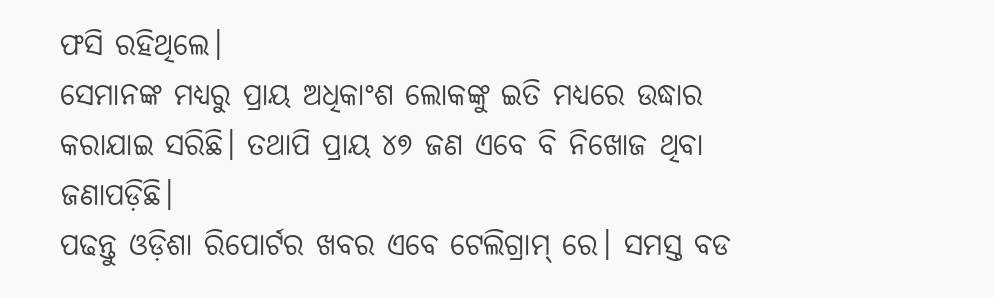ଫସି ରହିଥିଲେ।
ସେମାନଙ୍କ ମଧ୍ୟରୁ ପ୍ରାୟ ଅଧିକାଂଶ ଲୋକଙ୍କୁ ଇତି ମଧ୍ୟରେ ଉଦ୍ଧାର କରାଯାଇ ସରିଛି। ତଥାପି ପ୍ରାୟ ୪୭ ଜଣ ଏବେ ବି ନିଖୋଜ ଥିବା ଜଣାପଡ଼ିଛି।
ପଢନ୍ତୁ ଓଡ଼ିଶା ରିପୋର୍ଟର ଖବର ଏବେ ଟେଲିଗ୍ରାମ୍ ରେ। ସମସ୍ତ ବଡ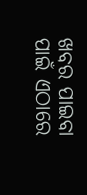ଖବର ପାଇବା ପାଇଁ ଏଠାରେ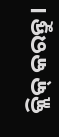କ୍ଲିକ୍ କରନ୍ତୁ।